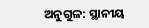ଅନୁଗୁଳ: ସ୍ଥାନୀୟ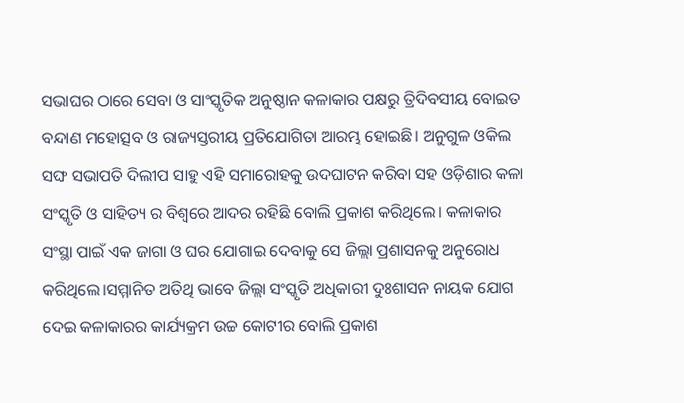ସଭାଘର ଠାରେ ସେବା ଓ ସାଂସ୍କୃତିକ ଅନୁଷ୍ଠାନ କଳାକାର ପକ୍ଷରୁ ତ୍ରିଦିବସୀୟ ବୋଇତ ବନ୍ଦାଣ ମହୋତ୍ସବ ଓ ରାଜ୍ୟସ୍ତରୀୟ ପ୍ରତିଯୋଗିତା ଆରମ୍ଭ ହୋଇଛି। ଅନୁଗୁଳ ଓକିଲ ସଙ୍ଘ ସଭାପତି ଦିଲୀପ ସାହୁ ଏହି ସମାରୋହକୁ ଉଦଘାଟନ କରିବା ସହ ଓଡ଼ିଶାର କଳା ସଂସ୍କୃତି ଓ ସାହିତ୍ୟ ର ବିଶ୍ୱରେ ଆଦର ରହିଛି ବୋଲି ପ୍ରକାଶ କରିଥିଲେ। କଳାକାର ସଂସ୍ଥା ପାଇଁ ଏକ ଜାଗା ଓ ଘର ଯୋଗାଇ ଦେବାକୁ ସେ ଜିଲ୍ଲା ପ୍ରଶାସନକୁ ଅନୁରୋଧ କରିଥିଲେ।ସମ୍ମାନିତ ଅତିଥି ଭାବେ ଜିଲ୍ଲା ସଂସ୍କୃତି ଅଧିକାରୀ ଦୁଃଶାସନ ନାୟକ ଯୋଗ ଦେଇ କଳାକାରର କାର୍ଯ୍ୟକ୍ରମ ଉଚ୍ଚ କୋଟୀର ବୋଲି ପ୍ରକାଶ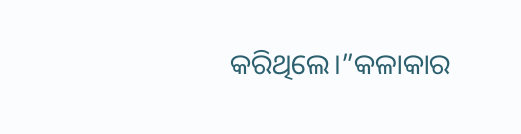କରିଥିଲେ।”କଳାକାର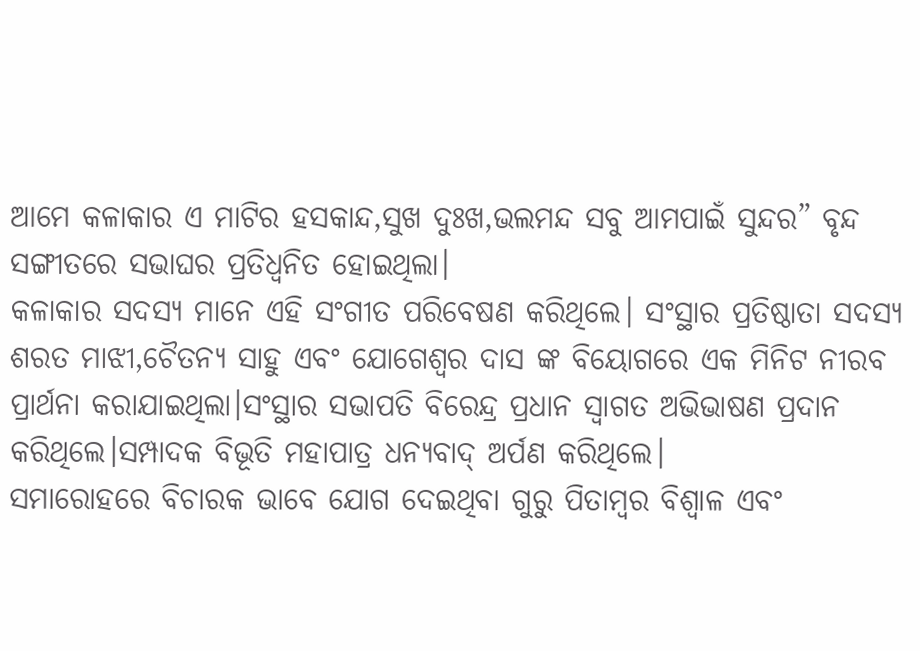ଆମେ କଳାକାର ଏ ମାଟିର ହସକାନ୍ଦ,ସୁଖ ଦୁଃଖ,ଭଲମନ୍ଦ ସବୁ ଆମପାଇଁ ସୁନ୍ଦର” ବୃନ୍ଦ ସଙ୍ଗୀତରେ ସଭାଘର ପ୍ରତିଧ୍ୱନିତ ହୋଇଥିଲା।
କଳାକାର ସଦସ୍ୟ ମାନେ ଏହି ସଂଗୀତ ପରିବେଷଣ କରିଥିଲେ। ସଂସ୍ଥାର ପ୍ରତିଷ୍ଠାତା ସଦସ୍ୟ ଶରତ ମାଝୀ,ଚୈତନ୍ୟ ସାହୁ ଏବଂ ଯୋଗେଶ୍ୱର ଦାସ ଙ୍କ ବିୟୋଗରେ ଏକ ମିନିଟ ନୀରବ ପ୍ରାର୍ଥନା କରାଯାଇଥିଲା।ସଂସ୍ଥାର ସଭାପତି ବିରେନ୍ଦ୍ର ପ୍ରଧାନ ସ୍ଵାଗତ ଅଭିଭାଷଣ ପ୍ରଦାନ କରିଥିଲେ।ସମ୍ପାଦକ ବିଭୂତି ମହାପାତ୍ର ଧନ୍ୟବାଦ୍ ଅର୍ପଣ କରିଥିଲେ।
ସମାରୋହରେ ବିଚାରକ ଭାବେ ଯୋଗ ଦେଇଥିବା ଗୁରୁ ପିତାମ୍ବର ବିଶ୍ବାଳ ଏବଂ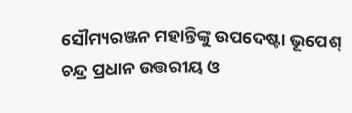ସୌମ୍ୟରଞ୍ଜନ ମହାନ୍ତିଙ୍କୁ ଉପଦେଷ୍ଟା ଭୂପେଶ୍ ଚନ୍ଦ୍ର ପ୍ରଧାନ ଉତ୍ତରୀୟ ଓ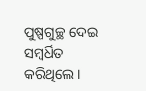ପୁଷ୍ପଗୁଚ୍ଛ ଦେଇ ସମ୍ବର୍ଧିତ କରିଥିଲେ।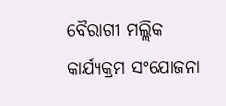ବୈରାଗୀ ମଲ୍ଲିକ କାର୍ଯ୍ୟକ୍ରମ ସଂଯୋଜନା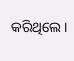କରିଥିଲେ ।